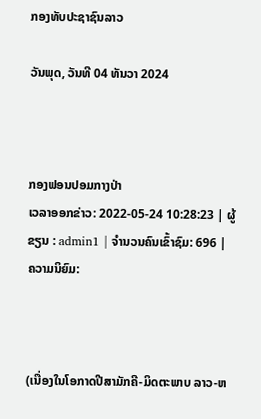ກອງທັບປະຊາຊົນລາວ

ວັນພຸດ, ວັນທີ 04 ທັນວາ 2024



ກອງຟອນປອມກາງປ່າ
ເວລາອອກຂ່າວ: 2022-05-24 10:28:23 | ຜູ້ຂຽນ : admin1 | ຈຳນວນຄົນເຂົ້າຊົມ: 696 | ຄວາມນິຍົມ:



(ເນື່ອງໃນໂອກາດປີສາມັກຄີ-ມິດຕະພາບ ລາວ-ຫ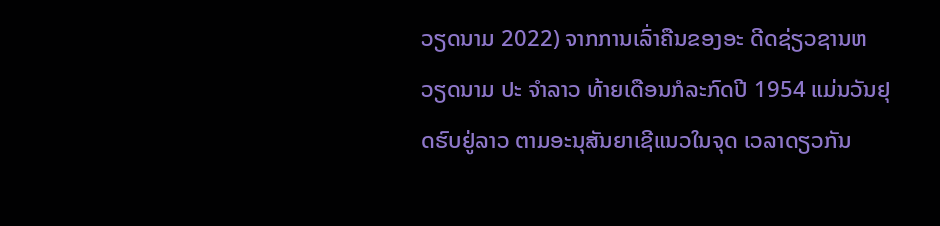ວຽດນາມ 2022) ຈາກການເລົ່າຄືນຂອງອະ ດີດຊ່ຽວຊານຫວຽດນາມ ປະ ຈຳລາວ ທ້າຍເດືອນກໍລະກົດປີ 1954 ແມ່ນວັນຢຸດຮົບຢູ່ລາວ ຕາມອະນຸສັນຍາເຊີແນວໃນຈຸດ ເວລາດຽວກັນ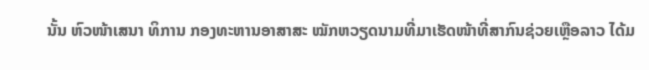ນັ້ນ ຫົວໜ້າເສນາ ທິການ ກອງທະຫານອາສາສະ ໝັກຫວຽດນາມທີ່ມາເຮັດໜ້າທີ່ສາກົນຊ່ວຍເຫຼືອລາວ ໄດ້ມ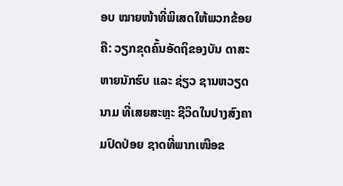ອບ ໝາຍໜ້າທີ່ພິເສດໃຫ້ພວກຂ້ອຍ ຄື: ວຽກຂຸດຄົ້ນອັດຖິຂອງບັນ ດາສະຫາຍນັກຮົບ ແລະ ຊ່ຽວ ຊານຫວຽດນາມ ທີ່ເສຍສະຫຼະ ຊີວິດໃນປາງສົງຄາມປົດປ່ອຍ ຊາດທີ່ພາກເໜືອຂ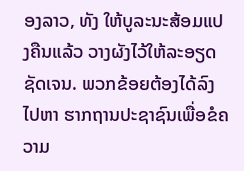ອງລາວ, ທັງ ໃຫ້ບູລະນະສ້ອມແປງຄືນແລ້ວ ວາງຜັງໄວ້ໃຫ້ລະອຽດຊັດເຈນ. ພວກຂ້ອຍຕ້ອງໄດ້ລົງໄປຫາ ຮາກຖານປະຊາຊົນເພື່ອຂໍຄວາມ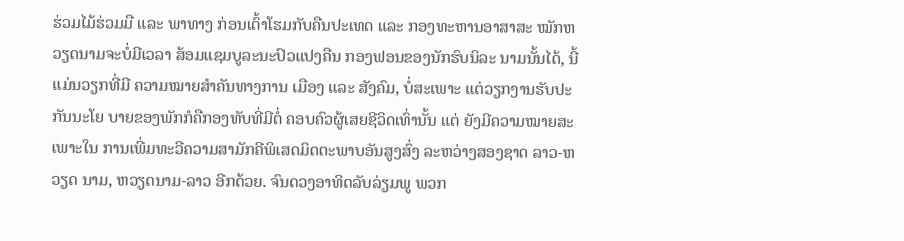ຮ່ວມໄມ້ຮ່ວມມື ແລະ ພາທາງ ກ່ອນເຕົ້າໂຮມກັບຄືນປະເທດ ແລະ ກອງທະຫານອາສາສະ ໝັກຫວຽດນາມຈະບໍ່ມີເວລາ ສ້ອມແຊມບູລະນະປົວແປງຄືນ ກອງຟອນຂອງນັກຮົບນິລະ ນາມນັ້ນໄດ້, ນີ້ແມ່ນວຽກທີ່ມີ ຄວາມໝາຍສໍາຄັນທາງການ ເມືອງ ແລະ ສັງຄົມ, ບໍ່ສະເພາະ ແຕ່ວຽກງານຮັບປະກັນນະໂຍ ບາຍຂອງພັກກໍຄືກອງທັບທີ່ມີຕໍ່ ຄອບຄົວຜູ້ເສຍຊີວິດເທົ່ານັ້ນ ແຕ່ ຍັງມີຄວາມໝາຍສະເພາະໃນ ການເພີ່ມທະວີຄວາມສາມັກຄີພິເສດມິດຕະພາບອັນສູງສົ່ງ ລະຫວ່າງສອງຊາດ ລາວ-ຫວຽດ ນາມ, ຫວຽດນາມ-ລາວ ອີກດ້ວຍ. ຈົນດວງອາທິດລັບລ່ຽມພູ ພວກ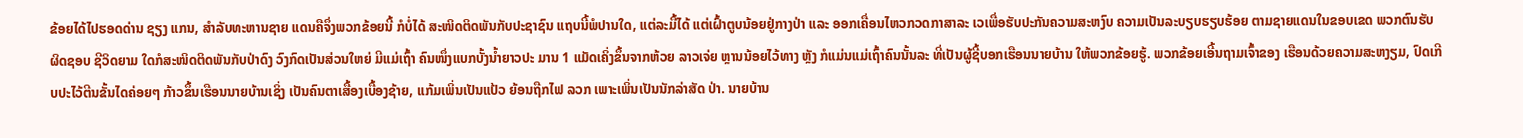ຂ້ອຍໄດ້ໄປຮອດດ່ານ ຊຽງ ແກນ, ສຳລັບທະຫານຊາຍ ແດນຄືຈຶ່ງພວກຂ້ອຍນີ້ ກໍບໍ່ໄດ້ ສະໜິດຕິດພັນກັບປະຊາຊົນ ແຖບນີ້ພໍປານໃດ, ແຕ່ລະມື້ໄດ້ ແຕ່ເຝົ້າຕູບນ້ອຍຢູ່ກາງປ່າ ແລະ ອອກເຄື່ອນໄຫວກວດກາສາລະ ເວເພື່ອຮັບປະກັນຄວາມສະຫງົບ ຄວາມເປັນລະບຽບຮຽບຮ້ອຍ ຕາມຊາຍແດນໃນຂອບເຂດ ພວກຕົນຮັບຜິດຊອບ ຊີວິດຍາມ ໃດກໍສະໜິດຕິດພັນກັບປ່າດົງ ວົງກົດເປັນສ່ວນໃຫຍ່ ມີແມ່ເຖົ້າ ຄົນໜຶ່ງແບກບັ້ງນໍ້າຍາວປະ ມານ 1 ແມັດເຄິ່ງຂຶ້ນຈາກຫ້ວຍ ລາວເຈ່ຍ ຫຼານນ້ອຍໄວ້ທາງ ຫຼັງ ກໍແມ່ນແມ່ເຖົ້າຄົນນັ້ນລະ ທີ່ເປັນຜູ້ຊີ້ບອກເຮືອນນາຍບ້ານ ໃຫ້ພວກຂ້ອຍຮູ້. ພວກຂ້ອຍເອີ້ນຖາມເຈົ້າຂອງ ເຮືອນດ້ວຍຄວາມສະຫງຽມ, ປົດເກີບປະໄວ້ຕີນຂັ້ນໄດຄ່ອຍໆ ກ້າວຂຶ້ນເຮືອນນາຍບ້ານເຊິ່ງ ເປັນຄົນຕາເສື້ອງເບື້ອງຊ້າຍ, ແກ້ມເພິ່ນເປັນແປ້ວ ຍ້ອນຖືກໄຟ ລວກ ເພາະເພິ່ນເປັນນັກລ່າສັດ ປ່າ. ນາຍບ້ານ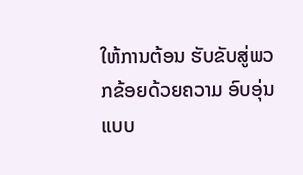ໃຫ້ການຕ້ອນ ຮັບຂັບສູ່ພວກຂ້ອຍດ້ວຍຄວາມ ອົບອຸ່ນແບບ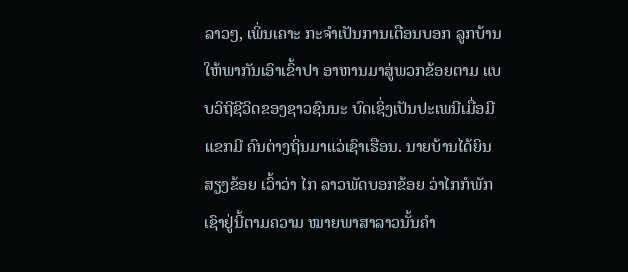ລາວໆ, ເພິ່ນເຄາະ ກະຈຳເປັນການເຕືອນບອກ ລູກບ້ານໃຫ້ພາກັນເອົາເຂົ້າປາ ອາຫານມາສູ່ພວກຂ້ອຍຕາມ ແບບວິຖີຊີວິດຂອງຊາວຊົນນະ ບົດເຊິ່ງເປັນປະເພນີເມື່ອມີແຂກມີ ຄົນຕ່າງຖິ່ນມາແວ່ເຊົາເຮືອນ. ນາຍບ້ານໄດ້ຍິນສຽງຂ້ອຍ ເວົ້າວ່າ ໄກ ລາວພັດບອກຂ້ອຍ ວ່າໄກກໍພັກເຊົາຢູ່ນີ້ຕາມຄວາມ ໝາຍພາສາລາວນັ້ນຄຳ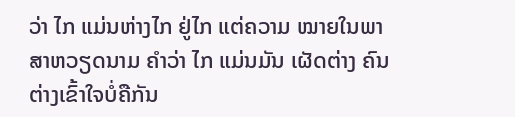ວ່າ ໄກ ແມ່ນຫ່າງໄກ ຢູ່ໄກ ແຕ່ຄວາມ ໝາຍໃນພາສາຫວຽດນາມ ຄຳວ່າ ໄກ ແມ່ນມັນ ເຜັດຕ່າງ ຄົນຕ່າງເຂົ້າໃຈບໍ່ຄືກັນ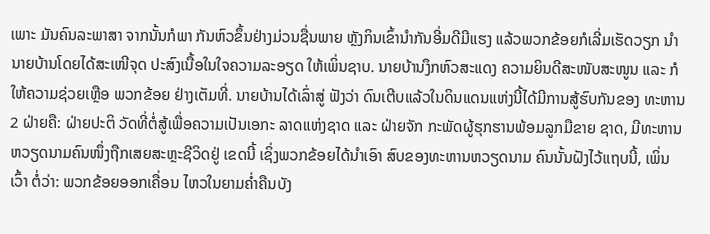ເພາະ ມັນຄົນລະພາສາ ຈາກນັ້ນກໍພາ ກັນຫົວຂຶ້ນຢ່າງມ່ວນຊື່ນພາຍ ຫຼັງກິນເຂົ້ານຳກັນອີ່ມດີມີແຮງ ແລ້ວພວກຂ້ອຍກໍເລີ່ມເຮັດວຽກ ນຳນາຍບ້ານໂດຍໄດ້ສະເໜີຈຸດ ປະສົງເນື້ອໃນໃຈຄວາມລະອຽດ ໃຫ້ເພິ່ນຊາບ. ນາຍບ້ານງຶກຫົວສະແດງ ຄວາມຍິນດີສະໜັບສະໜູນ ແລະ ກໍໃຫ້ຄວາມຊ່ວຍເຫຼືອ ພວກຂ້ອຍ ຢ່າງເຕັມທີ່. ນາຍບ້ານໄດ້ເລົ່າສູ່ ຟັງວ່າ ດົນເຕີບແລ້ວໃນດິນແດນແຫ່ງນີ້ໄດ້ມີການສູ້ຮົບກັນຂອງ ທະຫານ 2 ຝ່າຍຄື: ຝ່າຍປະຕິ ວັດທີ່ຕໍ່ສູ້ເພື່ອຄວາມເປັນເອກະ ລາດແຫ່ງຊາດ ແລະ ຝ່າຍຈັກ ກະພັດຜູ້ຮຸກຮານພ້ອມລູກມືຂາຍ ຊາດ, ມີທະຫານຫວຽດນາມຄົນໜຶ່ງຖືກເສຍສະຫຼະຊີວິດຢູ່ ເຂດນີ້ ເຊິ່ງພວກຂ້ອຍໄດ້ນຳເອົາ ສົບຂອງທະຫານຫວຽດນາມ ຄົນນັ້ນຝັງໄວ້ແຖບນີ້, ເພິ່ນເວົ້າ ຕໍ່ວ່າ: ພວກຂ້ອຍອອກເຄື່ອນ ໄຫວໃນຍາມຄ່ຳຄືນບັງ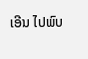ເອີນ ໄປພົບ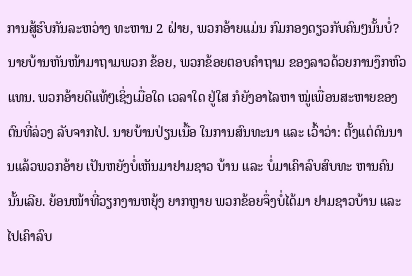ການສູ້ຮົບກັນລະຫວ່າງ ທະຫານ 2 ຝ່າຍ, ພວກອ້າຍແມ່ນ ກົມກອງດຽວກັບຄົນໆນັ້ນບໍ່? ນາຍບ້ານຫັນໜ້າມາຖາມພວກ ຂ້ອຍ, ພວກຂ້ອຍຕອບຄຳຖາມ ຂອງລາວດ້ວຍການງຶກຫົວແທນ. ພວກອ້າຍດີແທ້ໆເຊິ່ງເມື່ອໃດ ເວລາໃດ ຢູ່ໃສ ກໍຍັງອາໄລຫາ ໝູ່ເພື່ອນສະຫາຍຂອງຕົນທີ່ລ່ວງ ລັບຈາກໄປ. ນາຍບ້ານປ່ຽນເນື້ອ ໃນການສົນທະນາ ແລະ ເວົ້າວ່າ: ຕັ້ງແຕ່ດົນນານແລ້ວພວກອ້າຍ ເປັນຫຍັງບໍ່ເຫັນມາຢາມຊາວ ບ້ານ ແລະ ບໍ່ມາເຄົາລົບສົບທະ ຫານຄົນນັ້ນເລີຍ. ຍ້ອນໜ້າທີ່ວຽກງານຫຍຸ້ງ ຍາກຫຼາຍ ພວກຂ້ອຍຈຶ່ງບໍ່ໄດ້ມາ ຢາມຊາວບ້ານ ແລະ ໄປເຄົາລົບ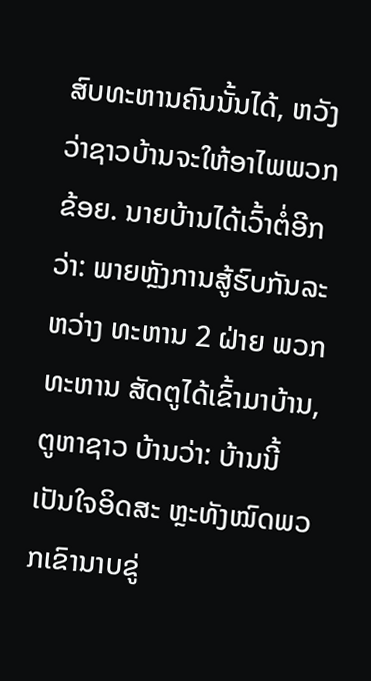ສົບທະຫານຄົນນັ້ນໄດ້, ຫວັງ ວ່າຊາວບ້ານຈະໃຫ້ອາໄພພວກ ຂ້ອຍ. ນາຍບ້ານໄດ້ເວົ້າຕໍ່ອີກວ່າ: ພາຍຫຼັງການສູ້ຮົບກັນລະຫວ່າງ ທະຫານ 2 ຝ່າຍ ພວກທະຫານ ສັດຕູໄດ້ເຂົ້າມາບ້ານ, ຕູຫາຊາວ ບ້ານວ່າ: ບ້ານນີ້ເປັນໃຈອິດສະ ຫຼະທັງໝົດພວກເຂົານາບຂູ່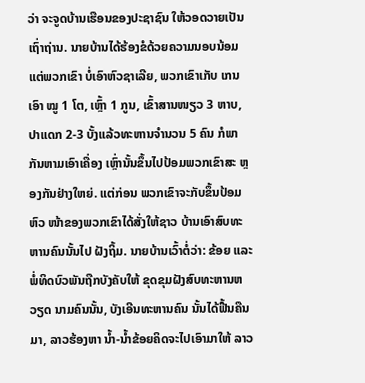ວ່າ ຈະຈູດບ້ານເຮືອນຂອງປະຊາຊົນ ໃຫ້ວອດວາຍເປັນເຖົ່າຖ່ານ. ນາຍບ້ານໄດ້ຮ້ອງຂໍດ້ວຍຄວາມນອບນ້ອມແຕ່ພວກເຂົາ ບໍ່ເອົາຫົວຊາເລີຍ, ພວກເຂົາເກັບ ເກນເອົາ ໝູ 1 ໂຕ, ເຫຼົ້າ 1 ກູນ, ເຂົ້າສານໜຽວ 3 ຫາບ, ປາແດກ 2-3 ບັ້ງແລ້ວທະຫານຈໍານວນ 5 ຄົນ ກໍພາກັນຫາມເອົາເຄື່ອງ ເຫຼົ່ານັ້ນຂຶ້ນໄປປ້ອມພວກເຂົາສະ ຫຼອງກັນຢ່າງໃຫຍ່. ແຕ່ກ່ອນ ພວກເຂົາຈະກັບຂຶ້ນປ້ອມຫົວ ໜ້າຂອງພວກເຂົາໄດ້ສັ່ງໃຫ້ຊາວ ບ້ານເອົາສົບທະຫານຄົນນັ້ນໄປ ຝັງຖິ້ມ. ນາຍບ້ານເວົ້າຕໍ່ວ່າ: ຂ້ອຍ ແລະ ພໍ່ທິດບົວພັນຖືກບັງຄັບໃຫ້ ຂຸດຂຸມຝັງສົບທະຫານຫວຽດ ນາມຄົນນັ້ນ, ບັງເອີນທະຫານຄົນ ນັ້ນໄດ້ຟື້ນຄືນມາ, ລາວຮ້ອງຫາ ນ້ຳ-ນ້ຳຂ້ອຍຄິດຈະໄປເອົາມາໃຫ້ ລາວ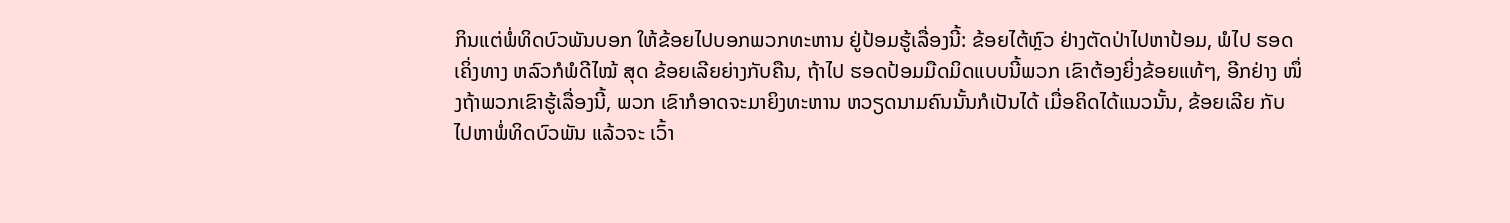ກິນແຕ່ພໍ່ທິດບົວພັນບອກ ໃຫ້ຂ້ອຍໄປບອກພວກທະຫານ ຢູ່ປ້ອມຮູ້ເລື່ອງນີ້: ຂ້ອຍໄຕ້ຫຼົວ ຢ່າງຕັດປ່າໄປຫາປ້ອມ, ພໍໄປ ຮອດເຄິ່ງທາງ ຫລົວກໍພໍດີໄໝ້ ສຸດ ຂ້ອຍເລີຍຍ່າງກັບຄືນ, ຖ້າໄປ ຮອດປ້ອມມືດມິດແບບນີ້ພວກ ເຂົາຕ້ອງຍິ່ງຂ້ອຍແທ້ໆ, ອີກຢ່າງ ໜຶ່ງຖ້າພວກເຂົາຮູ້ເລື່ອງນີ້, ພວກ ເຂົາກໍອາດຈະມາຍິງທະຫານ ຫວຽດນາມຄົນນັ້ນກໍເປັນໄດ້ ເມື່ອຄິດໄດ້ແນວນັ້ນ, ຂ້ອຍເລີຍ ກັບໄປຫາພໍ່ທິດບົວພັນ ແລ້ວຈະ ເວົ້າ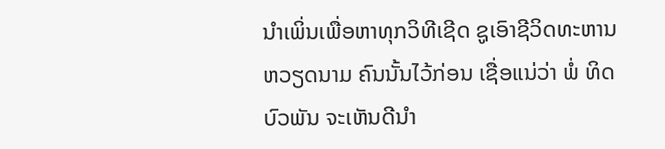ນໍາເພິ່ນເພື່ອຫາທຸກວິທີເຊີດ ຊູເອົາຊີວິດທະຫານຫວຽດນາມ ຄົນນັ້ນໄວ້ກ່ອນ ເຊື່ອແນ່ວ່າ ພໍ່ ທິດບົວພັນ ຈະເຫັນດີນໍາ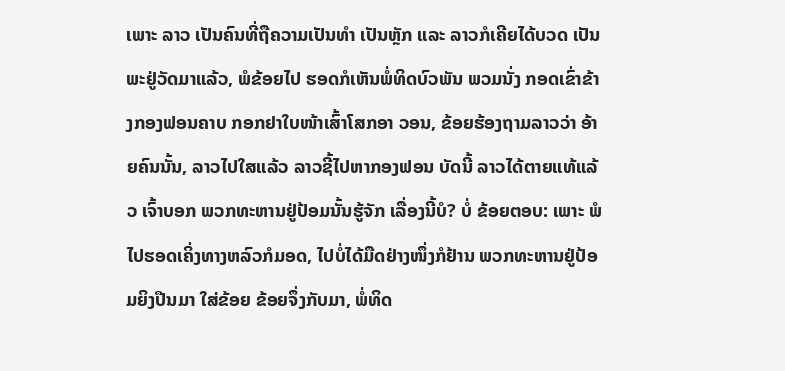ເພາະ ລາວ ເປັນຄົນທີ່ຖືຄວາມເປັນທຳ ເປັນຫຼັກ ແລະ ລາວກໍເຄີຍໄດ້ບວດ ເປັນພະຢູ່ວັດມາແລ້ວ, ພໍຂ້ອຍໄປ ຮອດກໍເຫັນພໍ່ທິດບົວພັນ ພວມນັ່ງ ກອດເຂົ່າຂ້າງກອງຟອນຄາບ ກອກຢາໃບໜ້າເສົ້າໂສກອາ ວອນ, ຂ້ອຍຮ້ອງຖາມລາວວ່າ ອ້າຍຄົນນັ້ນ, ລາວໄປໃສແລ້ວ ລາວຊີ້ໄປຫາກອງຟອນ ບັດນີ້ ລາວໄດ້ຕາຍແທ້ແລ້ວ ເຈົ້າບອກ ພວກທະຫານຢູ່ປ້ອມນັ້ນຮູ້ຈັກ ເລື່ອງນີ້ບໍ? ບໍ່ ຂ້ອຍຕອບ: ເພາະ ພໍໄປຮອດເຄິ່ງທາງຫລົວກໍມອດ, ໄປບໍ່ໄດ້ມືດຢ່າງໜຶ່ງກໍຢ້ານ ພວກທະຫານຢູ່ປ້ອມຍິງປືນມາ ໃສ່ຂ້ອຍ ຂ້ອຍຈຶ່ງກັບມາ, ພໍ່ທິດ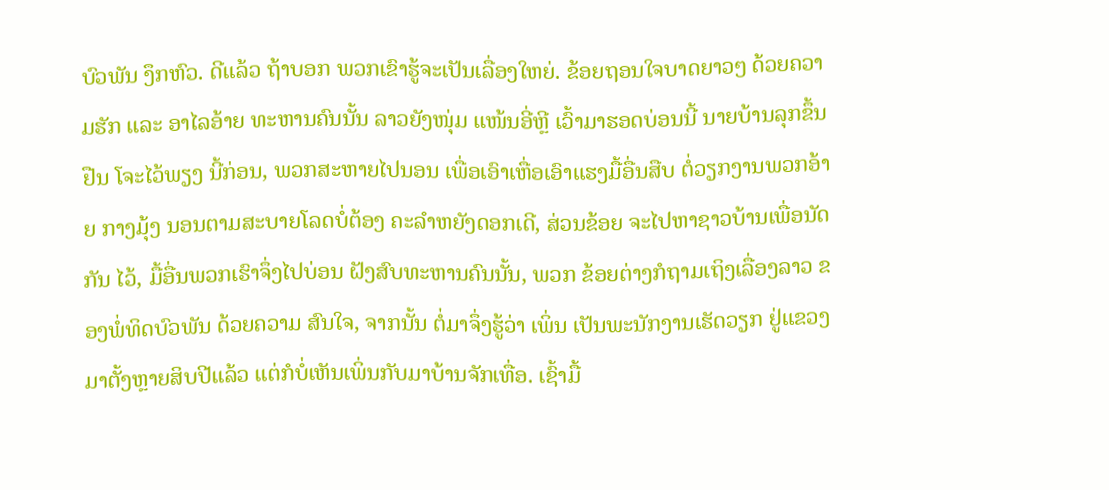ບົວພັນ ງຶກຫົວ. ດີແລ້ວ ຖ້າບອກ ພວກເຂົາຮູ້ຈະເປັນເລື່ອງໃຫຍ່. ຂ້ອຍຖອນໃຈບາດຍາວໆ ດ້ວຍຄວາມຮັກ ແລະ ອາໄລອ້າຍ ທະຫານຄົນນັ້ນ ລາວຍັງໜຸ່ມ ແໜ້ນອີ່ຫຼີ ເວົ້າມາຮອດບ່ອນນີ້ ນາຍບ້ານລຸກຂຶ້ນຢືນ ໂຈະໄວ້ພຽງ ນີ້ກ່ອນ, ພວກສະຫາຍໄປນອນ ເພື່ອເອົາເຫື່ອເອົາແຮງມື້ອື່ນສືບ ຕໍ່ວຽກງານພວກອ້າຍ ກາງມຸ້ງ ນອນຕາມສະບາຍໂລດບໍ່ຕ້ອງ ຄະລຳຫຍັງດອກເດີ, ສ່ວນຂ້ອຍ ຈະໄປຫາຊາວບ້ານເພື່ອນັດກັນ ໄວ້, ມື້ອື່ນພວກເຮົາຈຶ່ງໄປບ່ອນ ຝັງສົບທະຫານຄົນນັ້ນ, ພວກ ຂ້ອຍຕ່າງກໍຖາມເຖິງເລື່ອງລາວ ຂອງພໍ່ທິດບົວພັນ ດ້ວຍຄວາມ ສົນໃຈ, ຈາກນັ້ນ ຕໍ່ມາຈຶ່ງຮູ້ວ່າ ເພິ່ນ ເປັນພະນັກງານເຮັດວຽກ ຢູ່ແຂວງມາຕັ້ງຫຼາຍສິບປີແລ້ວ ແຕ່ກໍບໍ່ເຫັນເພິ່ນກັບມາບ້ານຈັກເທື່ອ. ເຊົ້າມື້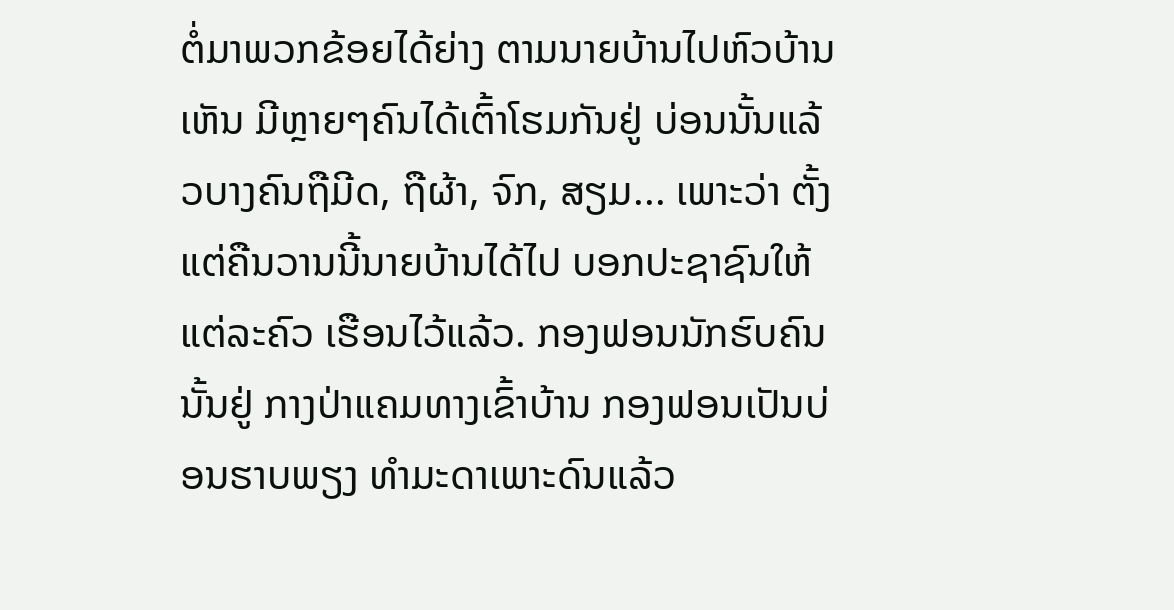ຕໍ່ມາພວກຂ້ອຍໄດ້ຍ່າງ ຕາມນາຍບ້ານໄປຫົວບ້ານເຫັນ ມີຫຼາຍໆຄົນໄດ້ເຕົ້າໂຮມກັນຢູ່ ບ່ອນນັ້ນແລ້ວບາງຄົນຖືມີດ, ຖືຜ້າ, ຈົກ, ສຽມ... ເພາະວ່າ ຕັ້ງ ແຕ່ຄືນວານນີ້ນາຍບ້ານໄດ້ໄປ ບອກປະຊາຊົນໃຫ້ແຕ່ລະຄົວ ເຮືອນໄວ້ແລ້ວ. ກອງຟອນນັກຮົບຄົນນັ້ນຢູ່ ກາງປ່າແຄມທາງເຂົ້າບ້ານ ກອງຟອນເປັນບ່ອນຮາບພຽງ ທຳມະດາເພາະດົນແລ້ວ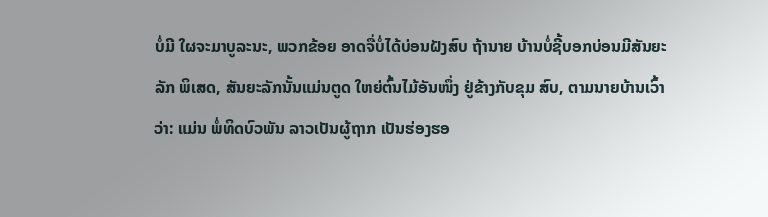ບໍ່ມີ ໃຜຈະມາບູລະນະ, ພວກຂ້ອຍ ອາດຈື່ບໍ່ໄດ້ບ່ອນຝັງສົບ ຖ້ານາຍ ບ້ານບໍ່ຊີ້ບອກບ່ອນມີສັນຍະລັກ ພິເສດ, ສັນຍະລັກນັ້ນແມ່ນຕູດ ໃຫຍ່ຕົ້ນໄມ້ອັນໜຶ່ງ ຢູ່ຂ້າງກັບຂຸມ ສົບ, ຕາມນາຍບ້ານເວົ້າວ່າ: ແມ່ນ ພໍ່ທິດບົວພັນ ລາວເປັນຜູ້ຖາກ ເປັນຮ່ອງຮອ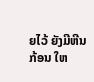ຍໄວ້ ຍັງມີຫີນກ້ອນ ໃຫ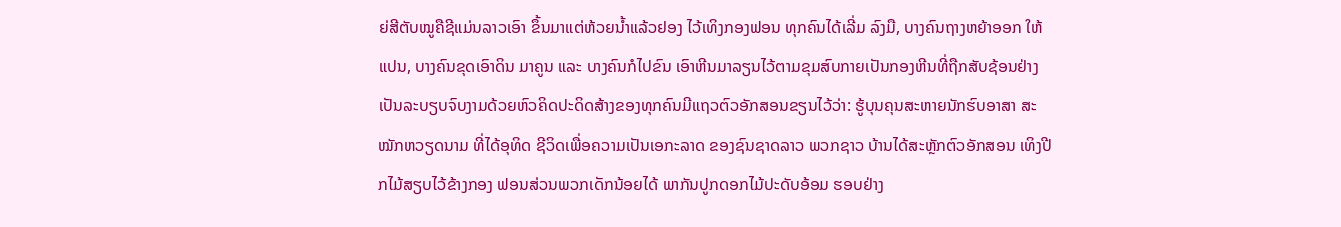ຍ່ສີຕັບໝູຄືຊີແມ່ນລາວເອົາ ຂຶ້ນມາແຕ່ຫ້ວຍນໍ້າແລ້ວຢອງ ໄວ້ເທິງກອງຟອນ ທຸກຄົນໄດ້ເລີ່ມ ລົງມື, ບາງຄົນຖາງຫຍ້າອອກ ໃຫ້ແປນ, ບາງຄົນຂຸດເອົາດິນ ມາຄູນ ແລະ ບາງຄົນກໍໄປຂົນ ເອົາຫີນມາລຽນໄວ້ຕາມຂຸມສົບກາຍເປັນກອງຫີນທີ່ຖືກສັບຊ້ອນຢ່າງເປັນລະບຽບຈົບງາມດ້ວຍຫົວຄິດປະດິດສ້າງຂອງທຸກຄົນມີແຖວຕົວອັກສອນຂຽນໄວ້ວ່າ: ຮູ້ບຸນຄຸນສະຫາຍນັກຮົບອາສາ ສະໝັກຫວຽດນາມ ທີ່ໄດ້ອຸທິດ ຊີວິດເພື່ອຄວາມເປັນເອກະລາດ ຂອງຊົນຊາດລາວ ພວກຊາວ ບ້ານໄດ້ສະຫຼັກຕົວອັກສອນ ເທິງປີກໄມ້ສຽບໄວ້ຂ້າງກອງ ຟອນສ່ວນພວກເດັກນ້ອຍໄດ້ ພາກັນປູກດອກໄມ້ປະດັບອ້ອມ ຮອບຢ່າງ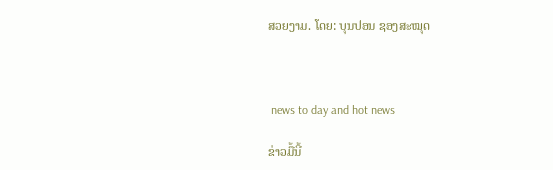ສວຍງາມ. ໂດຍ: ບຸນປອນ ຊອງສະໝຸດ



 news to day and hot news

ຂ່າວມື້ນີ້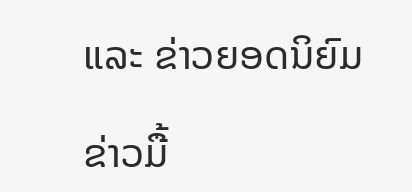ແລະ ຂ່າວຍອດນິຍົມ

ຂ່າວມື້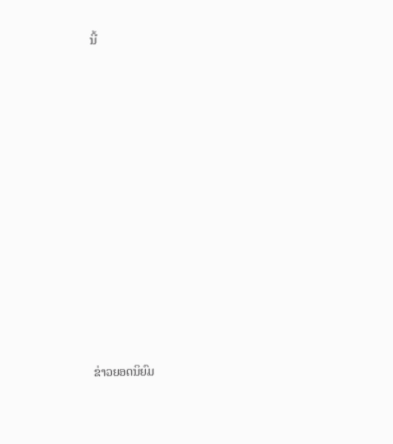ນີ້












ຂ່າວຍອດນິຍົມ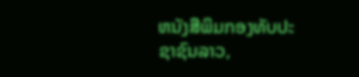ຫນັງສືພິມກອງທັບປະຊາຊົນລາວ,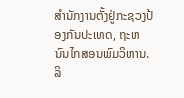ສຳນັກງານຕັ້ງຢູ່ກະຊວງປ້ອງກັນປະເທດ, ຖະຫນົນໄກສອນພົມວິຫານ.
ລິ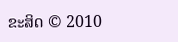ຂະສິດ © 2010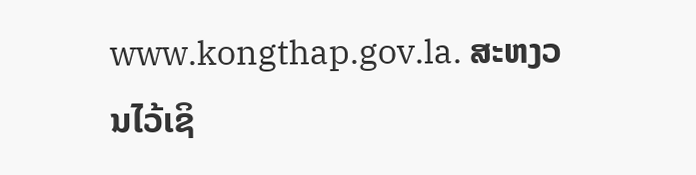www.kongthap.gov.la. ສະຫງວນໄວ້ເຊິ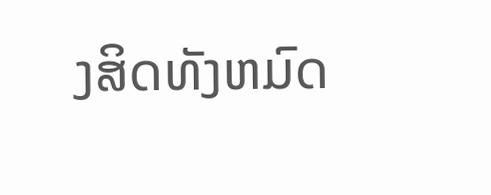ງສິດທັງຫມົດ